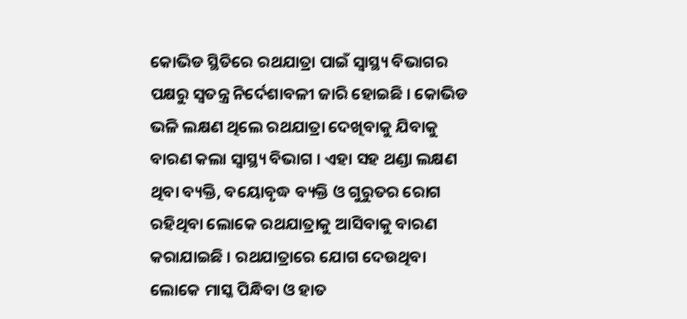କୋଭିଡ ସ୍ଥିତିରେ ରଥଯାତ୍ରା ପାଇଁ ସ୍ୱାସ୍ଥ୍ୟ ବିଭାଗର ପକ୍ଷରୁ ସ୍ୱତନ୍ତ୍ର ନିର୍ଦେଶାବଳୀ ଜାରି ହୋଇଛି । କୋଭିଡ ଭଳି ଲକ୍ଷଣ ଥିଲେ ରଥଯାତ୍ରା ଦେଖିବାକୁ ଯିବାକୁ ବାରଣ କଲା ସ୍ୱାସ୍ଥ୍ୟ ବିଭାଗ । ଏହା ସହ ଥଣ୍ଡା ଲକ୍ଷଣ ଥିବା ବ୍ୟକ୍ତି, ବୟୋବୃଦ୍ଧ ବ୍ୟକ୍ତି ଓ ଗୁରୁତର ରୋଗ ରହିଥିବା ଲୋକେ ରଥଯାତ୍ରାକୁ ଆସିବାକୁ ବାରଣ କରାଯାଇଛି । ରଥଯାତ୍ରାରେ ଯୋଗ ଦେଉଥିବା ଲୋକେ ମାସ୍କ ପିନ୍ଧିବା ଓ ହାତ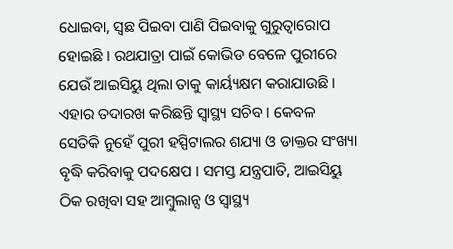ଧୋଇବା, ସ୍ଵଛ ପିଇବା ପାଣି ପିଇବାକୁ ଗୁରୁତ୍ୱାରୋପ ହୋଇଛି । ରଥଯାତ୍ରା ପାଇଁ କୋଭିଡ ବେଳେ ପୁରୀରେ ଯେଉଁ ଆଇସିୟୁ ଥିଲା ତାକୁ କାର୍ୟ୍ୟକ୍ଷମ କରାଯାଉଛି । ଏହାର ତଦାରଖ କରିଛନ୍ତି ସ୍ୱାସ୍ଥ୍ୟ ସଚିବ । କେବଳ ସେତିକି ନୁହେଁ ପୁରୀ ହସ୍ପିଟାଲର ଶଯ୍ୟା ଓ ଡାକ୍ତର ସଂଖ୍ୟା ବୃଦ୍ଧି କରିବାକୁ ପଦକ୍ଷେପ । ସମସ୍ତ ଯନ୍ତ୍ରପାତି, ଆଇସିୟୁ ଠିକ ରଖିବା ସହ ଆମ୍ବୁଲାନ୍ସ ଓ ସ୍ୱାସ୍ଥ୍ୟ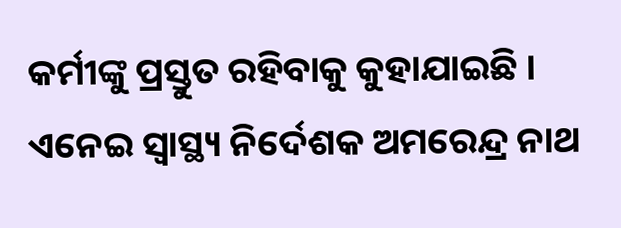କର୍ମୀଙ୍କୁ ପ୍ରସ୍ତୁତ ରହିବାକୁ କୁହାଯାଇଛି । ଏନେଇ ସ୍ୱାସ୍ଥ୍ୟ ନିର୍ଦେଶକ ଅମରେନ୍ଦ୍ର ନାଥ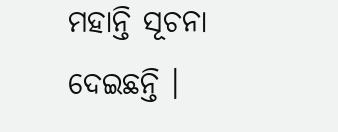ମହାନ୍ତି ସୂଚନା ଦେଇଛନ୍ତି ।